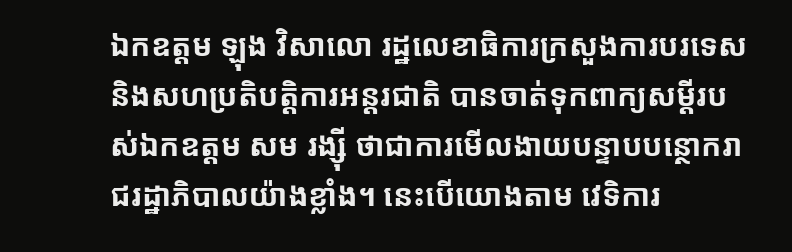ឯកឧត្តម ឡុង វិសាលោ រដ្ឋលេខាធិការក្រសួងការបរទេស និងសហប្រតិបត្តិការអន្តរជាតិ បានចាត់ទុកពាក្យសម្តីរបស់ឯកឧត្តម សម រង្ស៊ី ថាជាការមើលងាយបន្ទាបបន្ថោករាជរដ្ឋាភិបាលយ៉ាងខ្លាំង។ នេះបើយោងតាម វេទិការ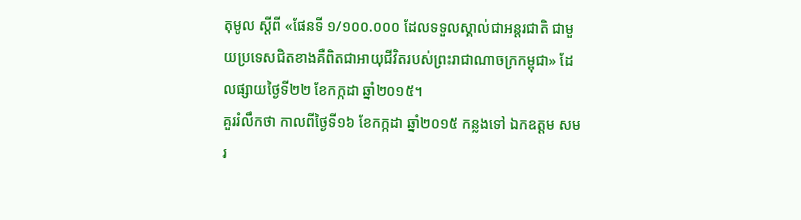តុមូល ស្តីពី «ផែនទី ១/១០០.០០០ ដែលទទួលស្គាល់ជាអន្តរជាតិ ជាមួយប្រទេសជិតខាងគឺពិតជាអាយុជីវិតរបស់ព្រះរាជាណាចក្រកម្ពុជា» ដែលផ្សាយថ្ងៃទី២២ ខែកក្កដា ឆ្នាំ២០១៥។
គួររំលឹកថា កាលពីថ្ងៃទី១៦ ខែកក្កដា ឆ្នាំ២០១៥ កន្លងទៅ ឯកឧត្តម សម រ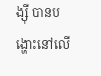ង្ស៊ី បានបង្ហោះនៅលើ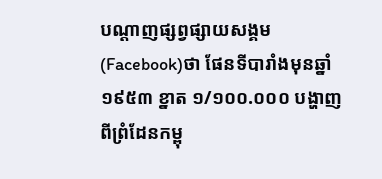បណ្តាញផ្សព្វផ្សាយសង្គម(Facebook)ថា ផែនទីបារាំងមុនឆ្នាំ ១៩៥៣ ខ្នាត ១/១០០.០០០ បង្ហាញពីព្រំដែនកម្ពុ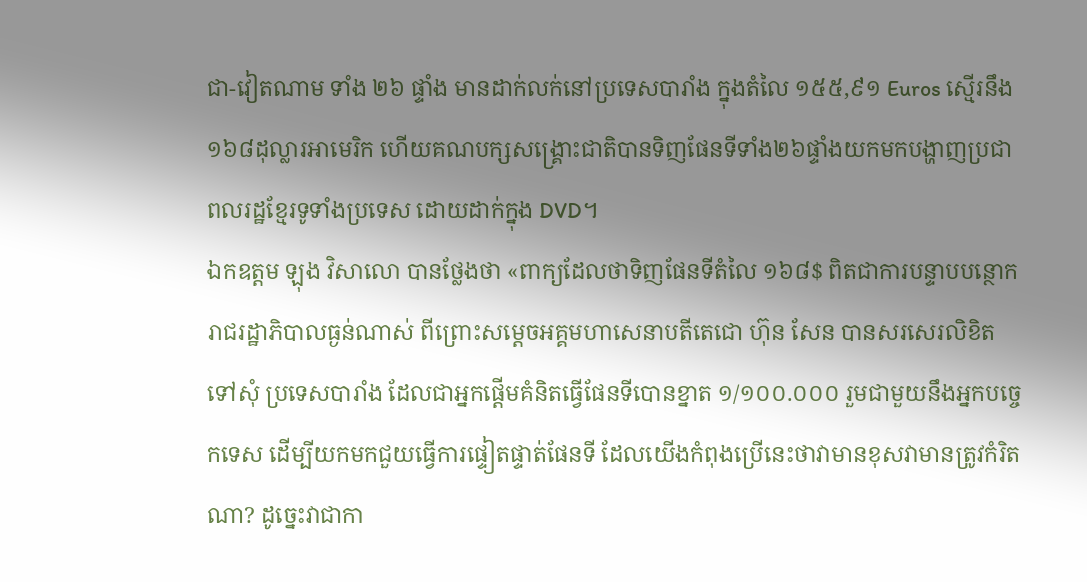ជា-វៀតណាម ទាំង ២៦ ផ្ទាំង មានដាក់លក់នៅប្រទេសបារាំង ក្នុងតំលៃ ១៥៥,៩១ Euros ស្មើរនឹង ១៦៨ដុល្លារអាមេរិក ហើយគណបក្សសង្គ្រោះជាតិបានទិញផែនទីទាំង២៦ផ្ទាំងយកមកបង្ហាញប្រជាពលរដ្ឋខ្មែរទូទាំងប្រទេស ដោយដាក់ក្នុង DVD។
ឯកឧត្តម ឡុង វិសាលោ បានថ្លែងថា «ពាក្យដែលថាទិញផែនទីតំលៃ ១៦៨$ ពិតជាការបន្ទាបបន្ថោករាជរដ្ឋាភិបាលធ្ងន់ណាស់ ពីព្រោះសម្តេចអគ្គមហាសេនាបតីតេជោ ហ៊ុន សែន បានសរសេរលិខិតទៅសុំ ប្រទេសបារាំង ដែលជាអ្នកផ្តើមគំនិតធ្វើផែនទីបោនខ្នាត ១/១០០.០០០ រួមជាមួយនឹងអ្នកបច្ចេកទេស ដើម្បីយកមកជួយធ្វើការផ្ទៀតផ្ទាត់ផែនទី ដែលយើងកំពុងប្រើនេះថាវាមានខុសវាមានត្រូវកំរិតណា? ដូច្នេះវាជាកា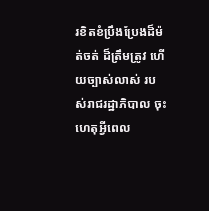រខិតខំប្រឹងប្រែងដ៏ម៉ត់ចត់ ដ៏ត្រឹមត្រូវ ហើយច្បាស់លាស់ របស់រាជរដ្ឋាភិបាល ចុះហេតុអ្វីពេល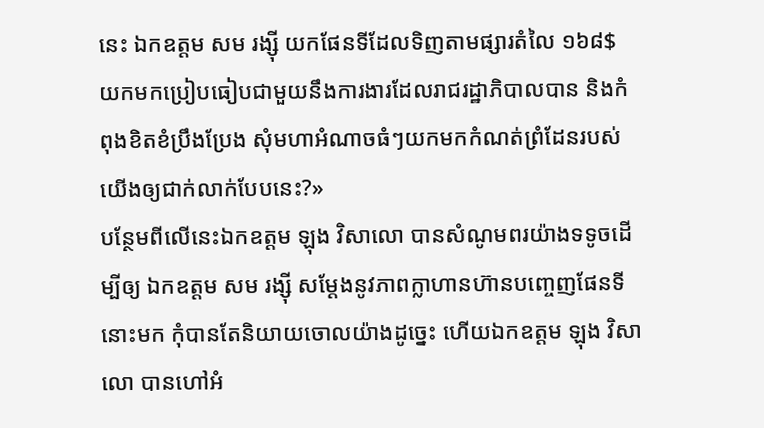នេះ ឯកឧត្តម សម រង្ស៊ី យកផែនទីដែលទិញតាមផ្សារតំលៃ ១៦៨$ យកមកប្រៀបធៀបជាមួយនឹងការងារដែលរាជរដ្ឋាភិបាលបាន និងកំពុងខិតខំប្រឹងប្រែង សុំមហាអំណាចធំៗយកមកកំណត់ព្រំដែនរបស់យើងឲ្យជាក់លាក់បែបនេះ?»
បន្ថែមពីលើនេះឯកឧត្តម ឡុង វិសាលោ បានសំណូមពរយ៉ាងទទូចដើម្បីឲ្យ ឯកឧត្តម សម រង្ស៊ី សម្តែងនូវភាពក្លាហានហ៊ានបញ្ចេញផែនទីនោះមក កុំបានតែនិយាយចោលយ៉ាងដូច្នេះ ហើយឯកឧត្តម ឡុង វិសាលោ បានហៅអំ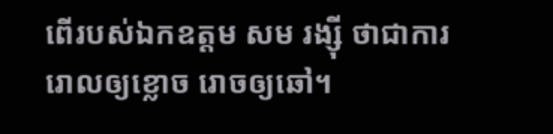ពើរបស់ឯកឧត្តម សម រង្ស៊ី ថាជាការរោលឲ្យខ្លោច រោចឲ្យឆៅ។